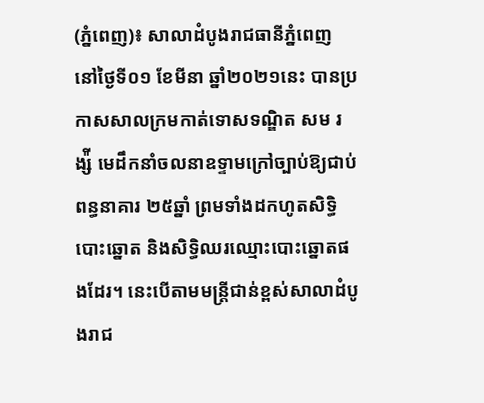(ភ្នំពេញ)៖ សាលាដំបូងរាជធានីភ្នំពេញ នៅថ្ងៃទី០១ ខែមីនា ឆ្នាំ២០២១នេះ បានប្រកាសសាលក្រមកាត់ទោសទណ្ឌិត សម រង្ស៉ី មេដឹកនាំចលនាឧទ្ទាមក្រៅច្បាប់ឱ្យជាប់ពន្ធនាគារ ២៥ឆ្នាំ ព្រមទាំងដកហូតសិទ្ធិបោះឆ្នោត និងសិទ្ធិឈរឈ្មោះបោះឆ្នោតផងដែរ។ នេះបើតាមមន្រ្តីជាន់ខ្ពស់សាលាដំបូងរាជ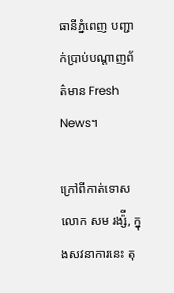ធានីភ្នំពេញ បញ្ជាក់ប្រាប់បណ្តាញព័ត៌មាន Fresh News។

ក្រៅពីកាត់ទោស លោក សម រង្ស៉ី, ក្នុងសវនាការនេះ តុ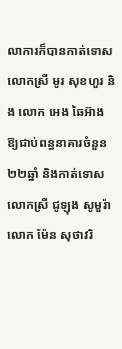លាការក៏បានកាត់ទោស លោកស្រី មូរ សុខហួរ និង លោក អេង ឆៃអ៊ាង ឱ្យជាប់ពន្ធនាគារចំនួន២២ឆ្នាំ និងកាត់ទោស លោកស្រី ជូឡុង សូមួរ៉ា លោក ម៉ែន សុថាវរិ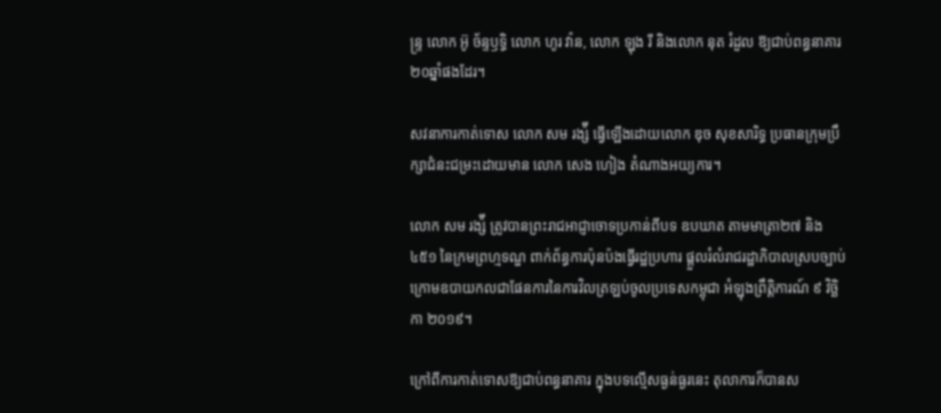ន្ទ្រ លោក អ៊ូ ច័ន្ទឫទ្ធិ លោក ហូរ វ៉ាន, លោក ឡុង រី និងលោក នុត រំដួល ឱ្យជាប់ពន្ធនាគារ២០ឆ្នាំផងដែរ។

សវនាការកាត់ទោស លោក សម រង្ស៉ី ធ្វើឡើងដោយលោក ឌុច សុខសារិទ្ធ ប្រធានក្រុមប្រឹក្សាជំនះជម្រះដោយមាន លោក សេង ហៀង តំណាងអយ្យការ។

លោក សម រង្ស៉ី ត្រូវបានព្រះរាជអាជ្ញាចោទប្រកាន់ពីបទ ឧបឃាត តាមមាត្រា២៧ និង៤៥១ នៃក្រមព្រហ្មទណ្ឌ ពាក់ព័ន្ធការប៉ុនប៉ងធ្វើរដ្ឋប្រហារ ផ្ដួលរំលំរាជរដ្ឋាភិបាលស្របច្បាប់ ក្រោមឧបាយកលជាផែនការនៃការវិលត្រឡប់ចូលប្រទេសកម្ពុជា អំឡុងព្រឹត្តិការណ៍ ៩ វិច្ឆិកា ២០១៩។

ក្រៅពីការកាត់ទោសឱ្យជាប់ពន្ធនាគារ ក្នុងបទល្មើសធ្ងន់ធ្ងរនេះ តុលាការក៏បានស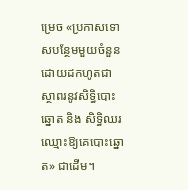ម្រេច «ប្រកាសទោសបន្ថែមមួយចំនួន ដោយដកហូតជាស្ថាពរនូវសិទ្ធិបោះឆ្នោត និង សិទ្ធិឈរឈ្មោះឱ្យគេបោះឆ្នោត» ជាដើម។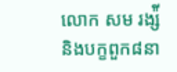លោក សម រង្ស៉ី និងបក្ខពួក៨នា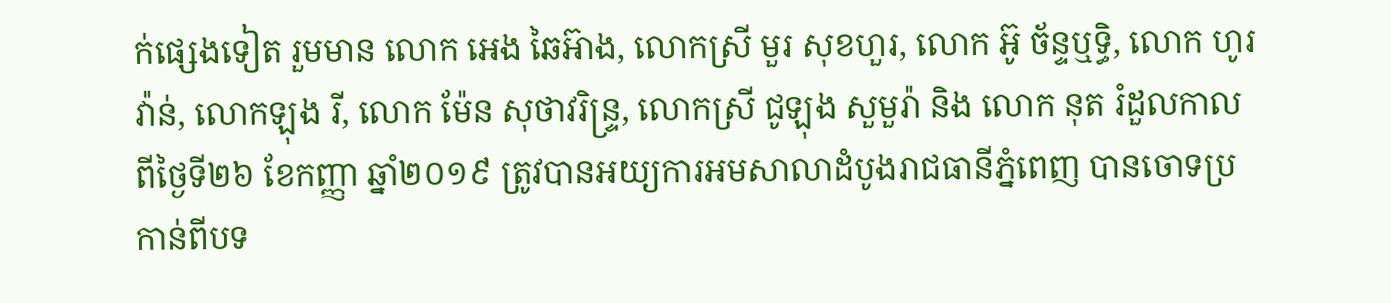ក់ផ្សេងទៀត រួមមាន លោក អេង ឆៃអ៊ាង, លោកស្រី មួរ សុខហួរ, លោក អ៊ូ ច័ន្ទឬទិ្ធ, លោក ហូរ វ៉ាន់, លោកឡុង រី, លោក ម៉ែន សុថាវរិន្ទ្រ, លោកស្រី ជូឡុង សួមួរ៉ា និង លោក នុត រំដួលកាលពីថ្ងៃទី២៦ ខែកញ្ញា ឆ្នាំ២០១៩ ត្រូវបានអយ្យការអមសាលាដំបូងរាជធានីភ្នំពេញ បានចោទប្រកាន់ពីបទ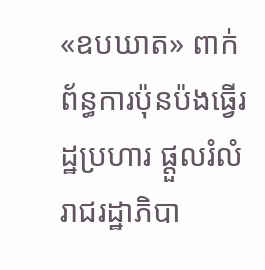«ឧបឃាត» ពាក់ព័ន្ធការប៉ុនប៉ងធ្វើរដ្ឋប្រហារ ផ្ដួលរំលំរាជរដ្ឋាភិបា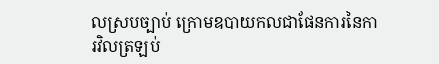លស្របច្បាប់ ក្រោមឧបាយកលជាផែនការនៃការវិលត្រឡប់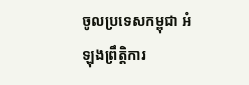ចូលប្រទេសកម្ពុជា អំឡុងព្រឹត្តិការ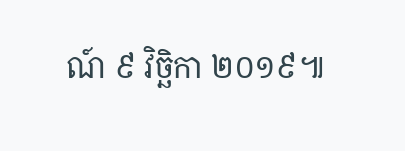ណ៍ ៩ វិច្ឆិកា ២០១៩៕